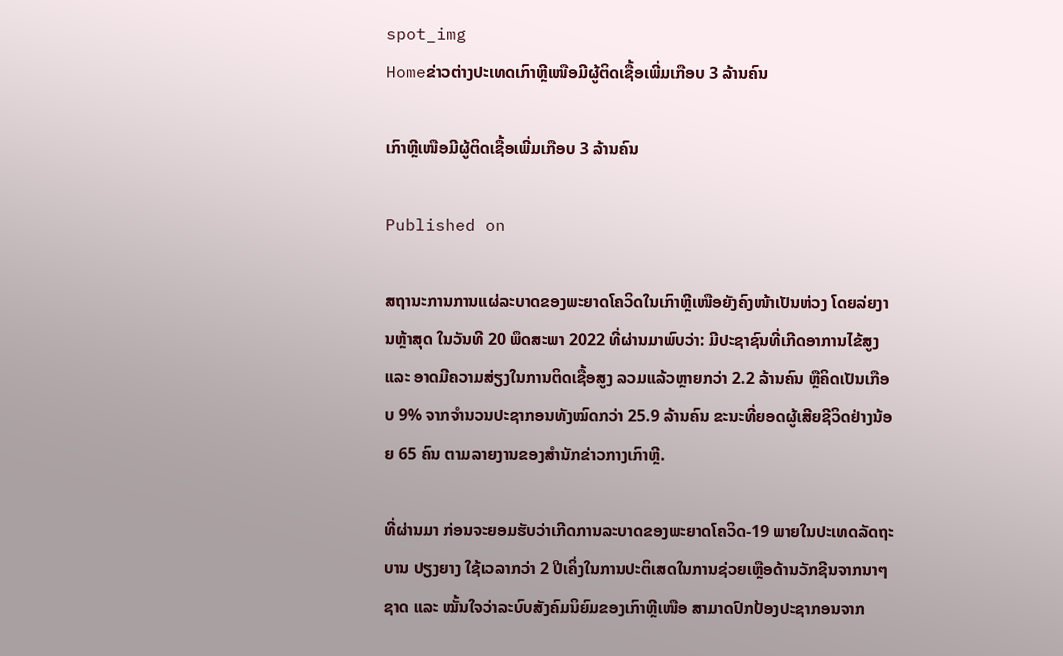spot_img
Homeຂ່າວຕ່າງປະເທດເກົາຫຼີເໜືອມີຜູ້ຕິດເຊື້ອເພີ່ມເກືອບ 3 ລ້ານຄົນ

ເກົາຫຼີເໜືອມີຜູ້ຕິດເຊື້ອເພີ່ມເກືອບ 3 ລ້ານຄົນ

Published on

ສຖານະການການແຜ່ລະບາດຂອງພະຍາດໂຄວິດໃນເກົາຫຼີເໜືອຍັງຄົງໜ້າເປັນຫ່ວງ ໂດຍລ່ຍງານຫຼ້າສຸດ ໃນວັນທີ 20 ພຶດສະພາ 2022 ທີ່ຜ່ານມາພົບວ່າ: ມີປະຊາຊົນທີ່ເກີດອາການໄຂ້ສູງ ແລະ ອາດມີຄວາມສ່ຽງໃນການຕິດເຊື້ອສູງ ລວມແລ້ວຫຼາຍກວ່າ 2.2 ລ້ານຄົນ ຫຼືຄິດເປັນເກືອບ 9% ຈາກຈຳນວນປະຊາກອນທັງໝົດກວ່າ 25.9 ລ້ານຄົນ ຂະນະທີ່ຍອດຜູ້ເສີຍຊີວິດຢ່າງນ້ອຍ 65 ຄົນ ຕາມລາຍງານຂອງສຳນັກຂ່າວກາງເກົາຫຼີ.

ທີ່ຜ່ານມາ ກ່ອນຈະຍອມຮັບວ່າເກີດການລະບາດຂອງພະຍາດໂຄວິດ-19 ພາຍໃນປະເທດລັດຖະບານ ປຽງຍາງ ໃຊ້ເວລາກວ່າ 2 ປີເຄິ່ງໃນການປະຕິເສດໃນການຊ່ວຍເຫຼືອດ້ານວັກຊີນຈາກນາໆຊາດ ແລະ ໝັ້ນໃຈວ່າລະບົບສັງຄົມນິຍົມຂອງເກົາຫຼີເໜືອ ສາມາດປົກປ້ອງປະຊາກອນຈາກ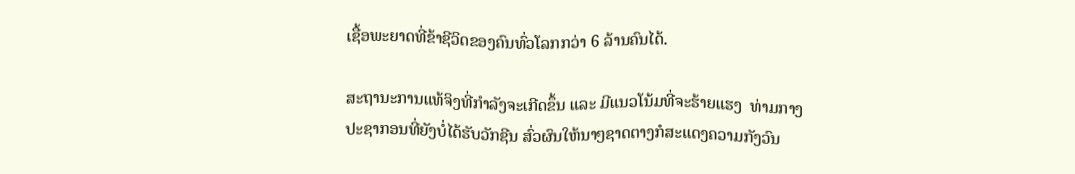ເຊື້ອພະຍາດທີ່ຂ້າຊີວິດຂອງຄົນທົ່ວໂລກກວ່າ 6 ລ້ານຄົນໄດ້.

ສະຖານະການແທ້ຈິງທີ່ກຳລັງຈະເກີດຂຶ້ນ ແລະ ມີແນວໂນ້ມທີ່ຈະຮ້າຍແຮງ  ທ່າມກາງປະຊາກອນທີ່ຍັງບໍ່ໄດ້ຮັບວັກຊີນ ສົ່ວຜົນໃຫ້ນາໆຊາດຕາງກໍສະແດງຄວາມກັງວົນ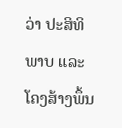ວ່າ ປະສິທິພາບ ແລະ ໂຄງສ້າງພຶ້ນ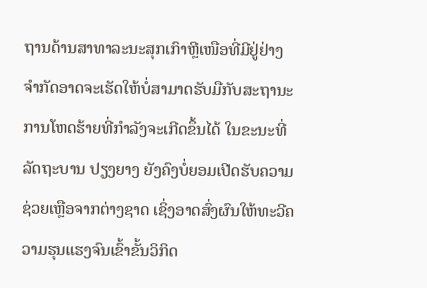ຖານດ້ານສາທາລະນະສຸກເກົາຫຼີເໜືອທີ່ມີຢູ່ຢ່າງຈຳກັດອາດຈະເຮັດໃຫ້ບໍ່ສາມາດຮັບມືກັບສະຖານະການໂຫດຮ້າຍທີ່ກຳລັງຈະເກີດຂຶ້ນໄດ້ ໃນຂະນະທີ່ລັດຖະບານ ປຽງຍາງ ຍັງຄົງບໍ່ຍອມເປີດຮັບຄວາມຊ່ວຍເຫຼືອຈາກຕ່າງຊາດ ເຊິ່ງອາດສົ່ງຜົນໃຫ້ທະວີຄວາມຮຸນແຮງຈົນເຂົ້າຂັ້ນວິກິດ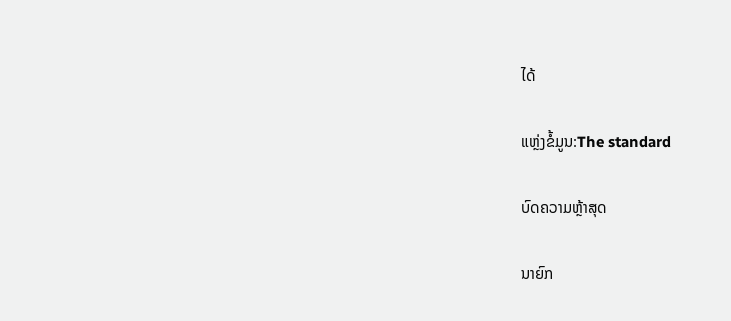ໄດ້

ແຫຼ່ງຂໍ້ມູນ:The standard

ບົດຄວາມຫຼ້າສຸດ

ນາຍົກ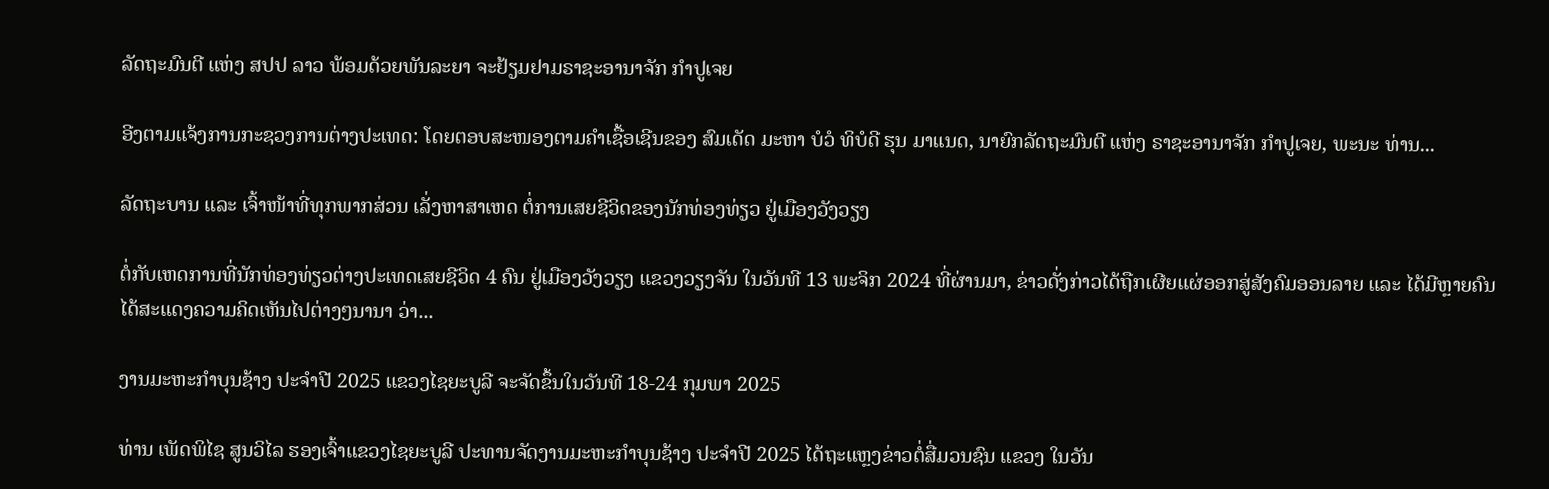ລັດຖະມົນຕີ ແຫ່ງ ສປປ ລາວ ພ້ອມດ້ວຍພັນລະຍາ ຈະຢ້ຽມຢາມຣາຊະອານາຈັກ ກຳປູເຈຍ

ອີງຕາມແຈ້ງການກະຊວງການຕ່າງປະເທດ: ໂດຍຕອບສະໜອງຕາມຄຳເຊື້ອເຊີນຂອງ ສົມເດັດ ມະຫາ ບໍວໍ ທິບໍດີ ຮຸນ ມາແນດ, ນາຍົກລັດຖະມົນຕີ ແຫ່ງ ຣາຊະອານາຈັກ ກໍາປູເຈຍ, ພະນະ ທ່ານ...

ລັດຖະບານ ແລະ ເຈົ້າໜ້າທີ່ທຸກພາກສ່ວນ ເລັ່ງຫາສາເຫດ ຕໍ່ການເສຍຊີວິດຂອງນັກທ່ອງທ່ຽວ ຢູ່ເມືອງວັງວຽງ

ຕໍ່ກັບເຫດການທີ່ນັກທ່ອງທ່ຽວຕ່າງປະເທດເສຍຊີວິດ 4 ຄົນ ຢູ່ເມືອງວັງວຽງ ແຂວງວຽງຈັນ ໃນວັນທີ 13 ພະຈິກ 2024 ທີ່ຜ່ານມາ, ຂ່າວດັ່ງກ່າວໄດ້ຖືກເຜີຍແຜ່ອອກສູ່ສັງຄົມອອນລາຍ ແລະ ໄດ້ມີຫຼາຍຄົນໄດ້ສະແດງຄວາມຄິດເຫັນໄປຕ່າງໆນານາ ວ່າ...

ງານມະຫະກຳບຸນຊ້າງ ປະຈໍາປີ 2025 ແຂວງໄຊຍະບູລີ ຈະຈັດຂຶ້ນໃນວັນທີ 18-24 ກຸມພາ 2025

ທ່ານ ເພັດພິໄຊ ສູນວິໄລ ຮອງເຈົ້າແຂວງໄຊຍະບູລີ ປະທານຈັດງານມະຫະກໍາບຸນຊ້າງ ປະຈໍາປີ 2025 ໄດ້ຖະແຫຼງຂ່າວຕໍ່ສື່ມວນຊົນ ແຂວງ ໃນວັນ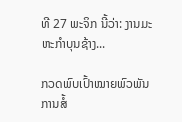ທີ 27 ພະຈິກ ນີ້ວ່າ: ງານມະຫະກຳບຸນຊ້າງ...

ກວດພົບເປົ້າໝາຍພົວພັນການສໍ້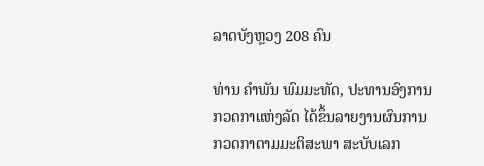ລາດບັງຫຼວງ 208 ຄົນ

ທ່ານ ຄໍາພັນ ພົມມະທັດ, ປະທານອົງການກວດກາແຫ່ງລັດ ໄດ້ຂຶ້ນລາຍງານຜົນການກວດກາຕາມມະຕິສະພາ ສະບັບເລກ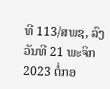ທີ 113/ສພຊ, ລົງວັນທີ 21 ພະຈິກ 2023 ຕໍ່ກອ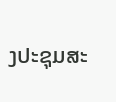ງປະຊຸມສະ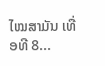ໄໝສາມັນ ເທື່ອທີ 8...